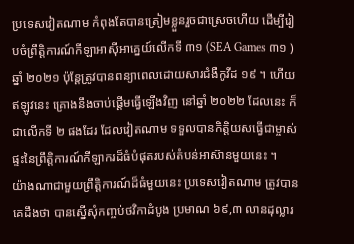ប្រទេសវៀតណាម កំពុងតែបានត្រៀមខ្លួនរួចជាស្រេចហើយ ដើម្បីរៀបចំព្រឹត្តិការណ៍កីឡាអាស៊ីអាគ្នេយ៍លើកទី ៣១ (SEA Games ៣១ ) ឆ្នាំ ២០២១ ប៉ុន្តែត្រូវបានពន្យាពេលដោយសារជំងឺកូវីដ ១៩ ។ ហើយឥឡូវនេះ គ្រោងនឹងចាប់ផ្តើមធ្វើឡើងវិញ នៅឆ្នាំ ២០២២ ដែលនេះ ក៏ជាលើកទី ២ ផងដែរ ដែលវៀតណាម ទទួលបានកិត្តិយសធ្វើជាម្ចាស់ផ្ទះនៃព្រឹត្តិការណ៍កីឡាករដ៏ធំបំផុតរបស់តំបន់អាស៊ានមួយនេះ ។
យ៉ាងណាជាមួយព្រឹត្តិការណ៍ដ៏ធំមួយនេះ ប្រទេសវៀតណាម ត្រូវបានគេដឹងថា បានស្នើសុំកញ្ចប់ថវិកាដំបូង ប្រមាណ ៦៩,៣ លានដុល្លារ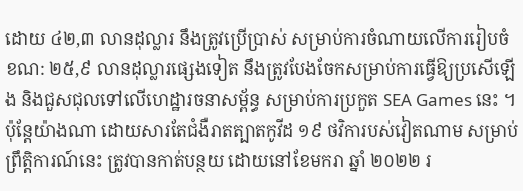ដោយ ៤២,៣ លានដុល្លារ នឹងត្រូវប្រើប្រាស់ សម្រាប់ការចំណាយលើការរៀបចំ ខណ: ២៥,៩ លានដុល្លារផ្សេងទៀត នឹងត្រូវបែងចែកសម្រាប់ការធ្វើឱ្យប្រសើឡើង និងជួសជុលទៅលើហេដ្ឋារចនាសម្ព័ន្ធ សម្រាប់ការប្រកួត SEA Games នេះ ។
ប៉ុន្តែយ៉ាងណា ដោយសារតែជំងឺរាតត្បាតកូវីដ ១៩ ថវិការបស់វៀតណាម សម្រាប់ព្រឹត្តិការណ៍នេះ ត្រូវបានកាត់បន្ថយ ដោយនៅខែមករា ឆ្នាំ ២០២២ រ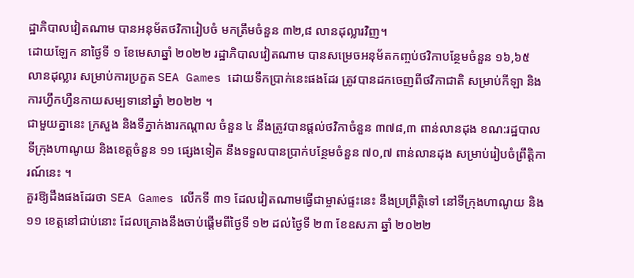ដ្ឋាភិបាលវៀតណាម បានអនុម័តថវិការៀបចំ មកត្រឹមចំនួន ៣២,៨ លានដុល្លារវិញ។
ដោយឡែក នាថ្ងៃទី ១ ខែមេសាឆ្នាំ ២០២២ រដ្ឋាភិបាលវៀតណាម បានសម្រេចអនុម័តកញ្ចប់ថវិកាបន្ថែមចំនួន ១៦,៦៥ លានដុល្លារ សម្រាប់ការប្រកួត SEA Games ដោយទឹកប្រាក់នេះផងដែរ ត្រូវបានដកចេញពីថវិកាជាតិ សម្រាប់កីឡា និងការហ្វឹកហ្វឺនកាយសម្បទានៅឆ្នាំ ២០២២ ។
ជាមួយគ្នានេះ ក្រសួង និងទីភ្នាក់ងារកណ្តាល ចំនួន ៤ នឹងត្រូវបានផ្តល់ថវិកាចំនួន ៣៧៨,៣ ពាន់លានដុង ខណ:រដ្ឋបាលទីក្រុងហាណូយ និងខេត្តចំនួន ១១ ផ្សេងទៀត នឹងទទួលបានប្រាក់បន្ថែមចំនួន ៧០,៧ ពាន់លានដុង សម្រាប់រៀបចំព្រឹត្តិការណ៍នេះ ។
គួរឱ្យដឹងផងដែរថា SEA Games លើកទី ៣១ ដែលវៀតណាមធ្វើជាម្ចាស់ផ្ទះនេះ នឹងប្រព្រឹត្តិទៅ នៅទីក្រុងហាណូយ និង ១១ ខេត្តនៅជាប់នោះ ដែលគ្រោងនឹងចាប់ផ្តើមពីថ្ងៃទី ១២ ដល់ថ្ងៃទី ២៣ ខែឧសភា ឆ្នាំ ២០២២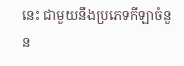នេះ ជាមួយនឹងប្រភេទកីឡាចំនួន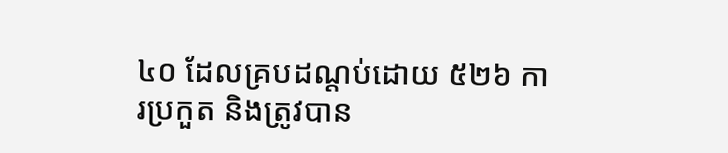៤០ ដែលគ្របដណ្តប់ដោយ ៥២៦ ការប្រកួត និងត្រូវបាន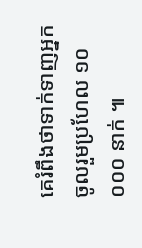គេរំពឹងថាទាក់ទាញអ្នកចូលរួមប្រហែល ១០ ០០០ នាក់ ៕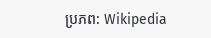ប្រភព: Wikipedia